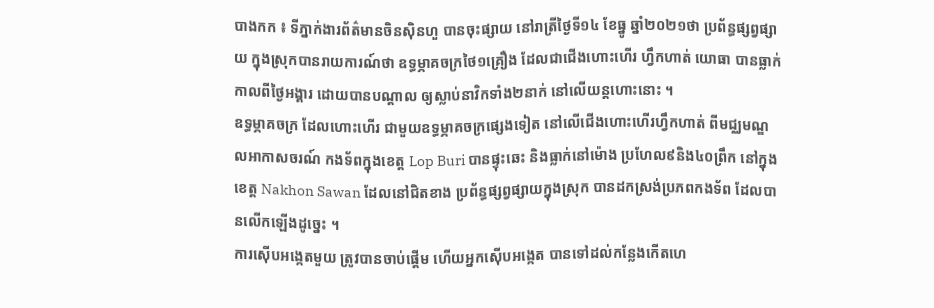បាងកក ៖ ទីភ្នាក់ងារព័ត៌មានចិនស៊ិនហួ បានចុះផ្សាយ នៅរាត្រីថ្ងៃទី១៤ ខែធ្នូ ឆ្នាំ២០២១ថា ប្រព័ន្ធផ្សព្វផ្សាយ ក្នុងស្រុកបានរាយការណ៍ថា ឧទ្ធម្ភាគចក្រថៃ១គ្រឿង ដែលជាជើងហោះហើរ ហ្វឹកហាត់ យោធា បានធ្លាក់កាលពីថ្ងៃអង្គារ ដោយបានបណ្តាល ឲ្យស្លាប់នាវិកទាំង២នាក់ នៅលើយន្តហោះនោះ ។
ឧទ្ធម្ភាគចក្រ ដែលហោះហើរ ជាមួយឧទ្ធម្ភាគចក្រផ្សេងទៀត នៅលើជើងហោះហើរហ្វឹកហាត់ ពីមជ្ឈមណ្ឌលអាកាសចរណ៍ កងទ័ពក្នុងខេត្ត Lop Buri បានផ្ទុះឆេះ និងធ្លាក់នៅម៉ោង ប្រហែល៩និង៤០ព្រឹក នៅក្នុងខេត្ត Nakhon Sawan ដែលនៅជិតខាង ប្រព័ន្ធផ្សព្វផ្សាយក្នុងស្រុក បានដកស្រង់ប្រភពកងទ័ព ដែលបានលើកឡើងដូច្នេះ ។
ការស៊ើបអង្កេតមួយ ត្រូវបានចាប់ផ្តើម ហើយអ្នកស៊ើបអង្កេត បានទៅដល់កន្លែងកើតហេ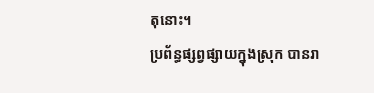តុនោះ។
ប្រព័ន្ធផ្សព្វផ្សាយក្នុងស្រុក បានរា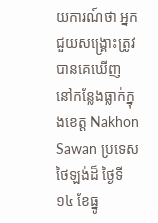យការណ៍ថា អ្នកជួយសង្គ្រោះត្រូវបានគេឃើញ នៅកន្លែងធ្លាក់ក្នុងខេត្ត Nakhon Sawan ប្រទេសថៃឡង់ដ៏ ថ្ងៃទី១៤ ខែធ្នូ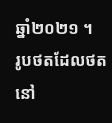ឆ្នាំ២០២១ ។
រូបថតដែលថតនៅ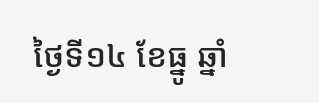ថ្ងៃទី១៤ ខែធ្នូ ឆ្នាំ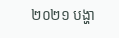២០២១ បង្ហា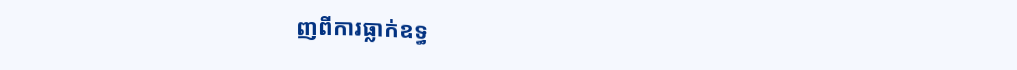ញពីការធ្លាក់ឧទ្ធ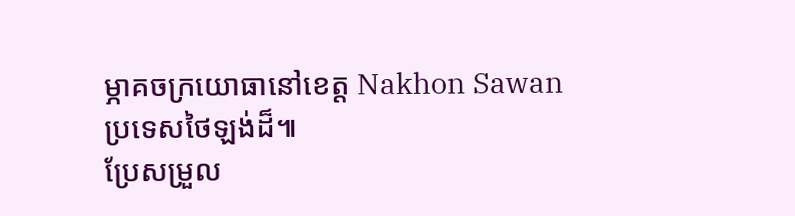ម្ភាគចក្រយោធានៅខេត្ត Nakhon Sawan ប្រទេសថៃឡង់ដ៏៕
ប្រែសម្រួល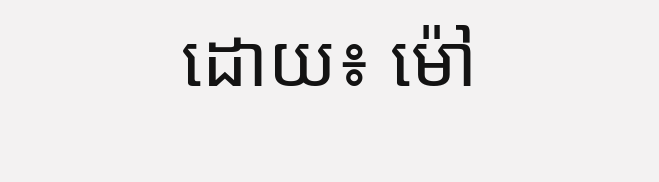ដោយ៖ ម៉ៅ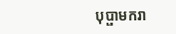បុប្ផាមករា